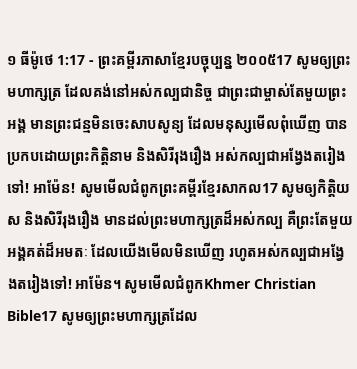១ ធីម៉ូថេ 1:17 - ព្រះគម្ពីរភាសាខ្មែរបច្ចុប្បន្ន ២០០៥17 សូមឲ្យព្រះមហាក្សត្រ ដែលគង់នៅអស់កល្បជានិច្ច ជាព្រះជាម្ចាស់តែមួយព្រះអង្គ មានព្រះជន្មមិនចេះសាបសូន្យ ដែលមនុស្សមើលពុំឃើញ បានប្រកបដោយព្រះកិត្តិនាម និងសិរីរុងរឿង អស់កល្បជាអង្វែងតរៀងទៅ! អាម៉ែន! សូមមើលជំពូកព្រះគម្ពីរខ្មែរសាកល17 សូមឲ្យកិត្តិយស និងសិរីរុងរឿង មានដល់ព្រះមហាក្សត្រដ៏អស់កល្ប គឺព្រះតែមួយអង្គគត់ដ៏អមតៈ ដែលយើងមើលមិនឃើញ រហូតអស់កល្បជាអង្វែងតរៀងទៅ! អាម៉ែន។ សូមមើលជំពូកKhmer Christian Bible17 សូមឲ្យព្រះមហាក្សត្រដែល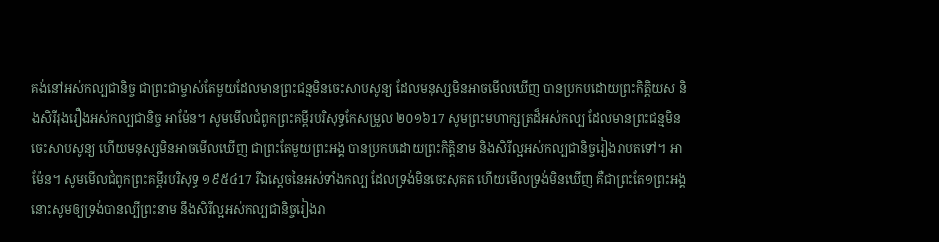គង់នៅអស់កល្បជានិច្ច ជាព្រះជាម្ចាស់តែមួយដែលមានព្រះជន្មមិនចេះសាបសូន្យ ដែលមនុស្សមិនអាចមើលឃើញ បានប្រកបដោយព្រះកិត្ដិយស និងសិរីរុងរឿងអស់កល្បជានិច្ច អាម៉ែន។ សូមមើលជំពូកព្រះគម្ពីរបរិសុទ្ធកែសម្រួល ២០១៦17 សូមព្រះមហាក្សត្រដ៏អស់កល្ប ដែលមានព្រះជន្មមិនចេះសាបសូន្យ ហើយមនុស្សមិនអាចមើលឃើញ ជាព្រះតែមួយព្រះអង្គ បានប្រកបដោយព្រះកិត្តិនាម និងសិរីល្អអស់កល្បជានិច្ចរៀងរាបតទៅ។ អាម៉ែន។ សូមមើលជំពូកព្រះគម្ពីរបរិសុទ្ធ ១៩៥៤17 រីឯស្តេចនៃអស់ទាំងកល្ប ដែលទ្រង់មិនចេះសុគត ហើយមើលទ្រង់មិនឃើញ គឺជាព្រះតែ១ព្រះអង្គ នោះសូមឲ្យទ្រង់បានល្បីព្រះនាម នឹងសិរីល្អអស់កល្បជានិច្ចរៀងរា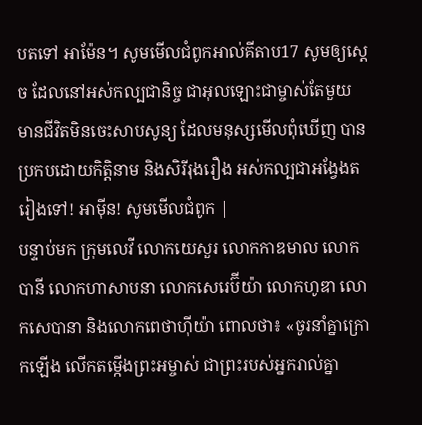បតទៅ អាម៉ែន។ សូមមើលជំពូកអាល់គីតាប17 សូមឲ្យស្តេច ដែលនៅអស់កល្បជានិច្ច ជាអុលឡោះជាម្ចាស់តែមួយ មានជីវិតមិនចេះសាបសូន្យ ដែលមនុស្សមើលពុំឃើញ បានប្រកបដោយកិត្ដិនាម និងសិរីរុងរឿង អស់កល្បជាអង្វែងតរៀងទៅ! អាម៉ីន! សូមមើលជំពូក |
បន្ទាប់មក ក្រុមលេវី លោកយេសួរ លោកកាឌមាល លោកបានី លោកហាសាបនា លោកសេរេប៊ីយ៉ា លោកហូឌា លោកសេបានា និងលោកពេថាហ៊ីយ៉ា ពោលថា៖ «ចូរនាំគ្នាក្រោកឡើង លើកតម្កើងព្រះអម្ចាស់ ជាព្រះរបស់អ្នករាល់គ្នា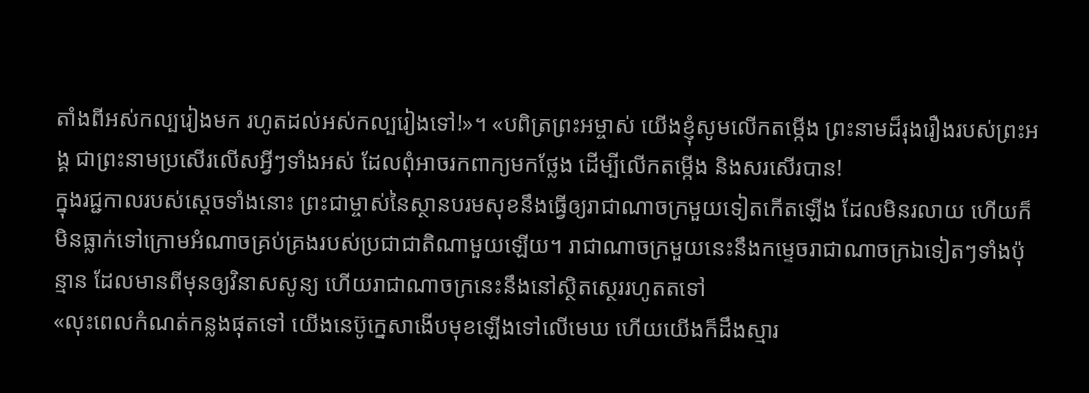តាំងពីអស់កល្បរៀងមក រហូតដល់អស់កល្បរៀងទៅ!»។ «បពិត្រព្រះអម្ចាស់ យើងខ្ញុំសូមលើកតម្កើង ព្រះនាមដ៏រុងរឿងរបស់ព្រះអង្គ ជាព្រះនាមប្រសើរលើសអ្វីៗទាំងអស់ ដែលពុំអាចរកពាក្យមកថ្លែង ដើម្បីលើកតម្កើង និងសរសើរបាន!
ក្នុងរជ្ជកាលរបស់ស្ដេចទាំងនោះ ព្រះជាម្ចាស់នៃស្ថានបរមសុខនឹងធ្វើឲ្យរាជាណាចក្រមួយទៀតកើតឡើង ដែលមិនរលាយ ហើយក៏មិនធ្លាក់ទៅក្រោមអំណាចគ្រប់គ្រងរបស់ប្រជាជាតិណាមួយឡើយ។ រាជាណាចក្រមួយនេះនឹងកម្ទេចរាជាណាចក្រឯទៀតៗទាំងប៉ុន្មាន ដែលមានពីមុនឲ្យវិនាសសូន្យ ហើយរាជាណាចក្រនេះនឹងនៅស្ថិតស្ថេររហូតតទៅ
«លុះពេលកំណត់កន្លងផុតទៅ យើងនេប៊ូក្នេសាងើបមុខឡើងទៅលើមេឃ ហើយយើងក៏ដឹងស្មារ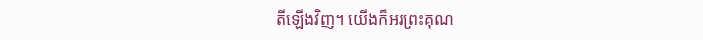តីឡើងវិញ។ យើងក៏អរព្រះគុណ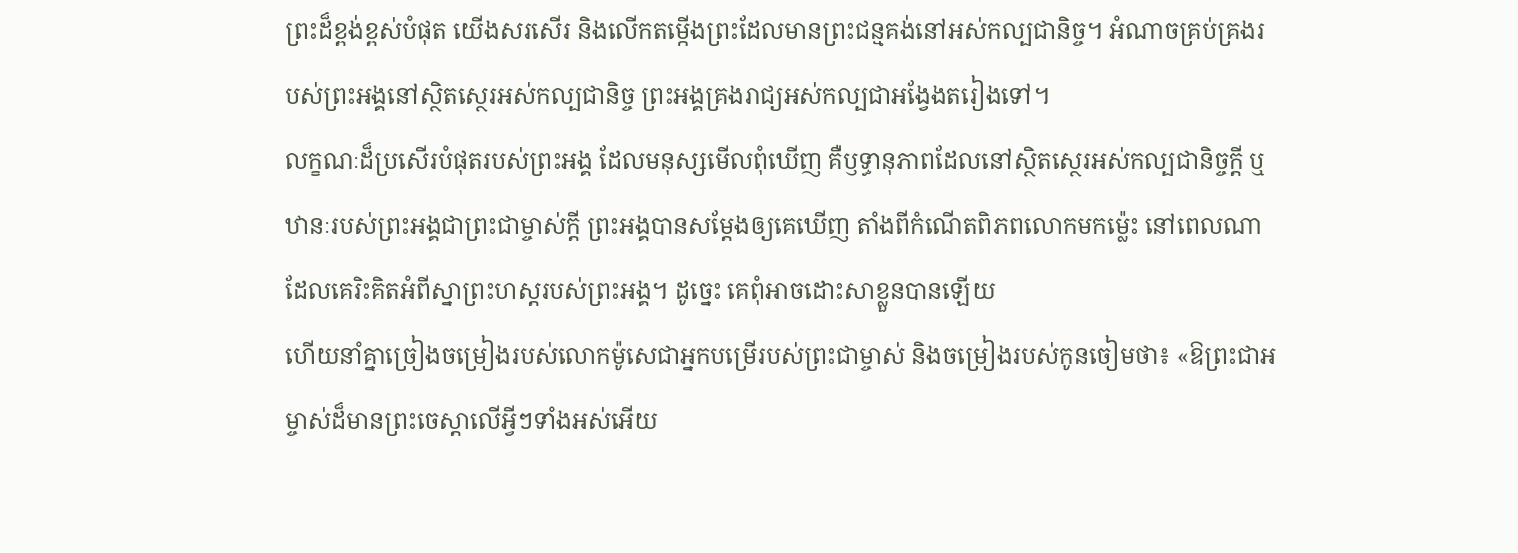ព្រះដ៏ខ្ពង់ខ្ពស់បំផុត យើងសរសើរ និងលើកតម្កើងព្រះដែលមានព្រះជន្មគង់នៅអស់កល្បជានិច្ច។ អំណាចគ្រប់គ្រងរបស់ព្រះអង្គនៅស្ថិតស្ថេរអស់កល្បជានិច្ច ព្រះអង្គគ្រងរាជ្យអស់កល្បជាអង្វែងតរៀងទៅ។
លក្ខណៈដ៏ប្រសើរបំផុតរបស់ព្រះអង្គ ដែលមនុស្សមើលពុំឃើញ គឺឫទ្ធានុភាពដែលនៅស្ថិតស្ថេរអស់កល្បជានិច្ចក្តី ឬឋានៈរបស់ព្រះអង្គជាព្រះជាម្ចាស់ក្តី ព្រះអង្គបានសម្តែងឲ្យគេឃើញ តាំងពីកំណើតពិភពលោកមកម៉្លេះ នៅពេលណាដែលគេរិះគិតអំពីស្នាព្រះហស្ដរបស់ព្រះអង្គ។ ដូច្នេះ គេពុំអាចដោះសាខ្លួនបានឡើយ
ហើយនាំគ្នាច្រៀងចម្រៀងរបស់លោកម៉ូសេជាអ្នកបម្រើរបស់ព្រះជាម្ចាស់ និងចម្រៀងរបស់កូនចៀមថា៖ «ឱព្រះជាអម្ចាស់ដ៏មានព្រះចេស្ដាលើអ្វីៗទាំងអស់អើយ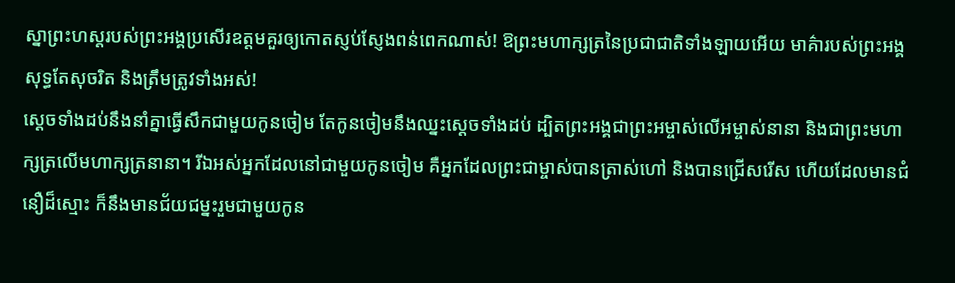ស្នាព្រះហស្ដរបស់ព្រះអង្គប្រសើរឧត្ដមគួរឲ្យកោតស្ញប់ស្ញែងពន់ពេកណាស់! ឱព្រះមហាក្សត្រនៃប្រជាជាតិទាំងឡាយអើយ មាគ៌ារបស់ព្រះអង្គសុទ្ធតែសុចរិត និងត្រឹមត្រូវទាំងអស់!
ស្ដេចទាំងដប់នឹងនាំគ្នាធ្វើសឹកជាមួយកូនចៀម តែកូនចៀមនឹងឈ្នះស្ដេចទាំងដប់ ដ្បិតព្រះអង្គជាព្រះអម្ចាស់លើអម្ចាស់នានា និងជាព្រះមហាក្សត្រលើមហាក្សត្រនានា។ រីឯអស់អ្នកដែលនៅជាមួយកូនចៀម គឺអ្នកដែលព្រះជាម្ចាស់បានត្រាស់ហៅ និងបានជ្រើសរើស ហើយដែលមានជំនឿដ៏ស្មោះ ក៏នឹងមានជ័យជម្នះរួមជាមួយកូន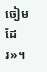ចៀមដែរ»។